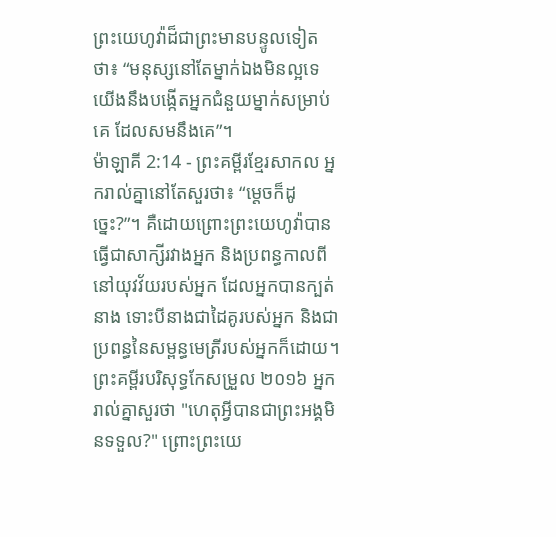ព្រះយេហូវ៉ាដ៏ជាព្រះមានបន្ទូលទៀតថា៖ “មនុស្សនៅតែម្នាក់ឯងមិនល្អទេ យើងនឹងបង្កើតអ្នកជំនួយម្នាក់សម្រាប់គេ ដែលសមនឹងគេ”។
ម៉ាឡាគី 2:14 - ព្រះគម្ពីរខ្មែរសាកល អ្នករាល់គ្នានៅតែសួរថា៖ “ម្ដេចក៏ដូច្នេះ?”។ គឺដោយព្រោះព្រះយេហូវ៉ាបានធ្វើជាសាក្សីរវាងអ្នក និងប្រពន្ធកាលពីនៅយុវវ័យរបស់អ្នក ដែលអ្នកបានក្បត់នាង ទោះបីនាងជាដៃគូរបស់អ្នក និងជាប្រពន្ធនៃសម្ពន្ធមេត្រីរបស់អ្នកក៏ដោយ។ ព្រះគម្ពីរបរិសុទ្ធកែសម្រួល ២០១៦ អ្នករាល់គ្នាសួរថា "ហេតុអ្វីបានជាព្រះអង្គមិនទទួល?" ព្រោះព្រះយេ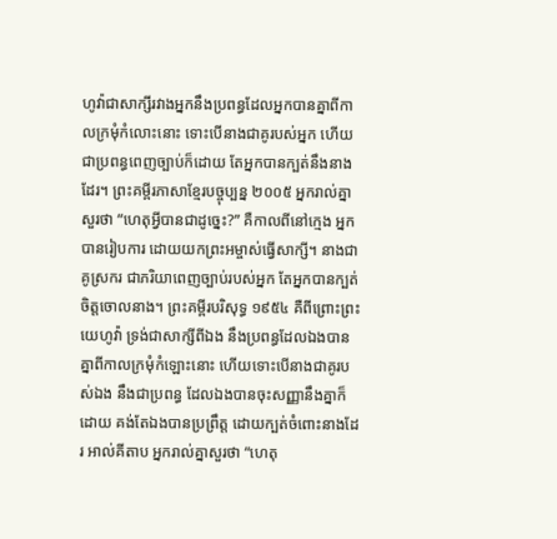ហូវ៉ាជាសាក្សីរវាងអ្នកនឹងប្រពន្ធដែលអ្នកបានគ្នាពីកាលក្រមុំកំលោះនោះ ទោះបើនាងជាគូរបស់អ្នក ហើយជាប្រពន្ធពេញច្បាប់ក៏ដោយ តែអ្នកបានក្បត់នឹងនាងដែរ។ ព្រះគម្ពីរភាសាខ្មែរបច្ចុប្បន្ន ២០០៥ អ្នករាល់គ្នាសួរថា “ហេតុអ្វីបានជាដូច្នេះ?” គឺកាលពីនៅក្មេង អ្នកបានរៀបការ ដោយយកព្រះអម្ចាស់ធ្វើសាក្សី។ នាងជាគូស្រករ ជាភរិយាពេញច្បាប់របស់អ្នក តែអ្នកបានក្បត់ចិត្តចោលនាង។ ព្រះគម្ពីរបរិសុទ្ធ ១៩៥៤ គឺពីព្រោះព្រះយេហូវ៉ា ទ្រង់ជាសាក្សីពីឯង នឹងប្រពន្ធដែលឯងបានគ្នាពីកាលក្រមុំកំឡោះនោះ ហើយទោះបើនាងជាគូរបស់ឯង នឹងជាប្រពន្ធ ដែលឯងបានចុះសញ្ញានឹងគ្នាក៏ដោយ គង់តែឯងបានប្រព្រឹត្ត ដោយក្បត់ចំពោះនាងដែរ អាល់គីតាប អ្នករាល់គ្នាសួរថា “ហេតុ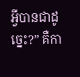អ្វីបានជាដូច្នេះ?” គឺកា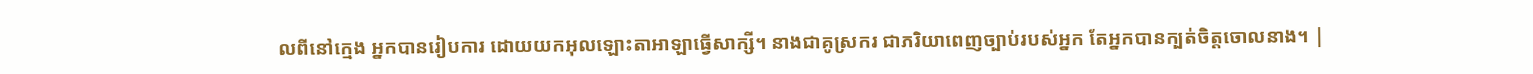លពីនៅក្មេង អ្នកបានរៀបការ ដោយយកអុលឡោះតាអាឡាធ្វើសាក្សី។ នាងជាគូស្រករ ជាភរិយាពេញច្បាប់របស់អ្នក តែអ្នកបានក្បត់ចិត្តចោលនាង។ |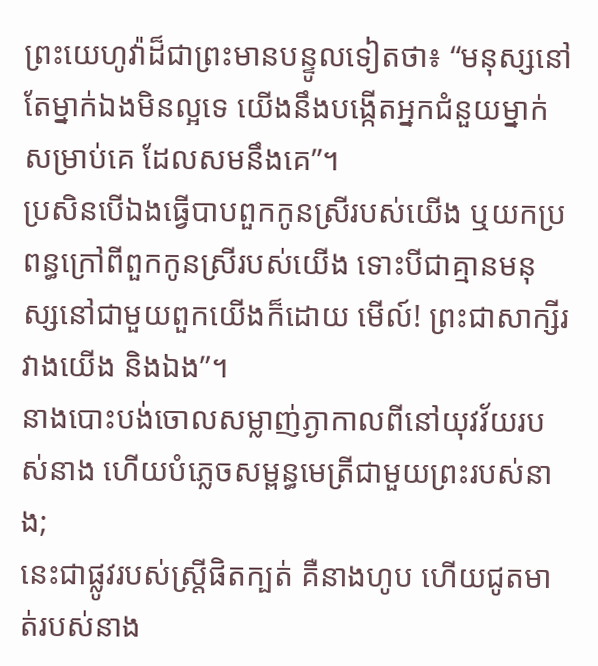ព្រះយេហូវ៉ាដ៏ជាព្រះមានបន្ទូលទៀតថា៖ “មនុស្សនៅតែម្នាក់ឯងមិនល្អទេ យើងនឹងបង្កើតអ្នកជំនួយម្នាក់សម្រាប់គេ ដែលសមនឹងគេ”។
ប្រសិនបើឯងធ្វើបាបពួកកូនស្រីរបស់យើង ឬយកប្រពន្ធក្រៅពីពួកកូនស្រីរបស់យើង ទោះបីជាគ្មានមនុស្សនៅជាមួយពួកយើងក៏ដោយ មើល៍! ព្រះជាសាក្សីរវាងយើង និងឯង”។
នាងបោះបង់ចោលសម្លាញ់ភ្ងាកាលពីនៅយុវវ័យរបស់នាង ហើយបំភ្លេចសម្ពន្ធមេត្រីជាមួយព្រះរបស់នាង;
នេះជាផ្លូវរបស់ស្ត្រីផិតក្បត់ គឺនាងហូប ហើយជូតមាត់របស់នាង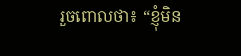រួចពោលថា៖ “ខ្ញុំមិន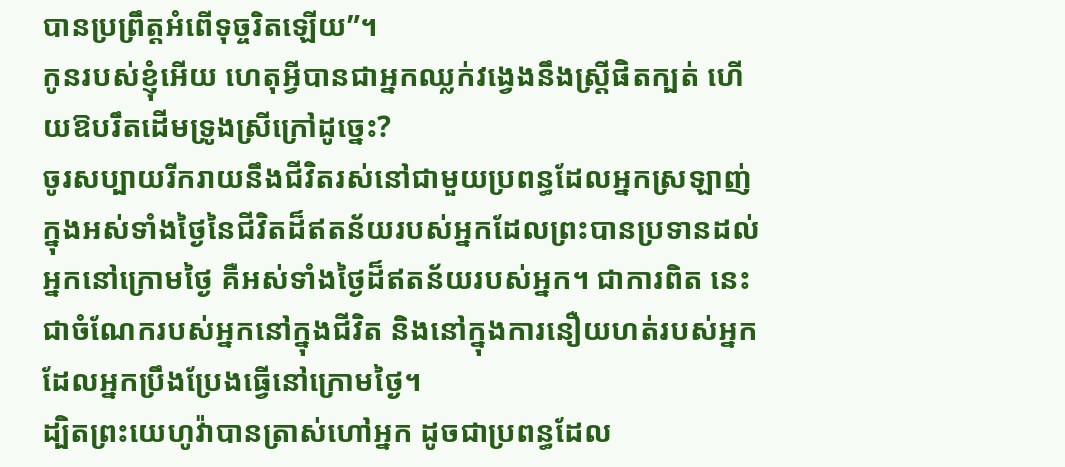បានប្រព្រឹត្តអំពើទុច្ចរិតឡើយ”។
កូនរបស់ខ្ញុំអើយ ហេតុអ្វីបានជាអ្នកឈ្លក់វង្វេងនឹងស្ត្រីផិតក្បត់ ហើយឱបរឹតដើមទ្រូងស្រីក្រៅដូច្នេះ?
ចូរសប្បាយរីករាយនឹងជីវិតរស់នៅជាមួយប្រពន្ធដែលអ្នកស្រឡាញ់ ក្នុងអស់ទាំងថ្ងៃនៃជីវិតដ៏ឥតន័យរបស់អ្នកដែលព្រះបានប្រទានដល់អ្នកនៅក្រោមថ្ងៃ គឺអស់ទាំងថ្ងៃដ៏ឥតន័យរបស់អ្នក។ ជាការពិត នេះជាចំណែករបស់អ្នកនៅក្នុងជីវិត និងនៅក្នុងការនឿយហត់របស់អ្នក ដែលអ្នកប្រឹងប្រែងធ្វើនៅក្រោមថ្ងៃ។
ដ្បិតព្រះយេហូវ៉ាបានត្រាស់ហៅអ្នក ដូចជាប្រពន្ធដែល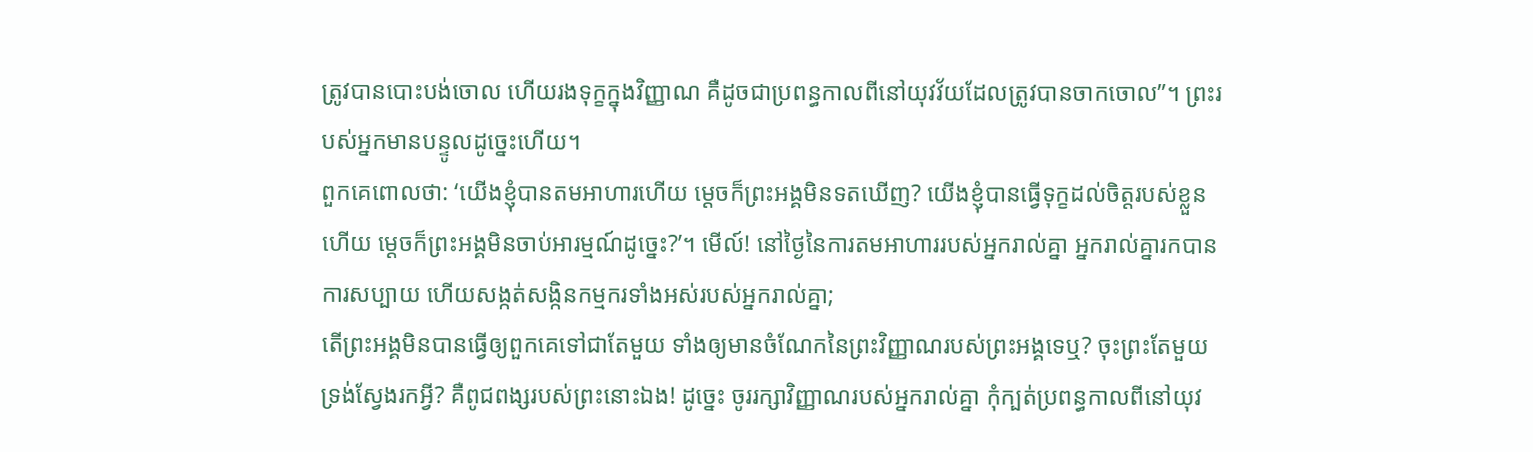ត្រូវបានបោះបង់ចោល ហើយរងទុក្ខក្នុងវិញ្ញាណ គឺដូចជាប្រពន្ធកាលពីនៅយុវវ័យដែលត្រូវបានចាកចោល”។ ព្រះរបស់អ្នកមានបន្ទូលដូច្នេះហើយ។
ពួកគេពោលថា: ‘យើងខ្ញុំបានតមអាហារហើយ ម្ដេចក៏ព្រះអង្គមិនទតឃើញ? យើងខ្ញុំបានធ្វើទុក្ខដល់ចិត្តរបស់ខ្លួនហើយ ម្ដេចក៏ព្រះអង្គមិនចាប់អារម្មណ៍ដូច្នេះ?’។ មើល៍! នៅថ្ងៃនៃការតមអាហាររបស់អ្នករាល់គ្នា អ្នករាល់គ្នារកបានការសប្បាយ ហើយសង្កត់សង្កិនកម្មករទាំងអស់របស់អ្នករាល់គ្នា;
តើព្រះអង្គមិនបានធ្វើឲ្យពួកគេទៅជាតែមួយ ទាំងឲ្យមានចំណែកនៃព្រះវិញ្ញាណរបស់ព្រះអង្គទេឬ? ចុះព្រះតែមួយទ្រង់ស្វែងរកអ្វី? គឺពូជពង្សរបស់ព្រះនោះឯង! ដូច្នេះ ចូររក្សាវិញ្ញាណរបស់អ្នករាល់គ្នា កុំក្បត់ប្រពន្ធកាលពីនៅយុវ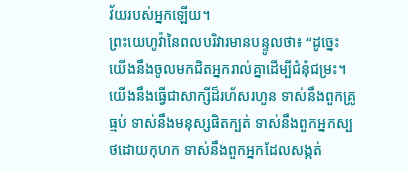វ័យរបស់អ្នកឡើយ។
ព្រះយេហូវ៉ានៃពលបរិវារមានបន្ទូលថា៖ “ដូច្នេះ យើងនឹងចូលមកជិតអ្នករាល់គ្នាដើម្បីជំនុំជម្រះ។ យើងនឹងធ្វើជាសាក្សីដ៏រហ័សរហួន ទាស់នឹងពួកគ្រូធ្មប់ ទាស់នឹងមនុស្សផិតក្បត់ ទាស់នឹងពួកអ្នកស្បថដោយកុហក ទាស់នឹងពួកអ្នកដែលសង្កត់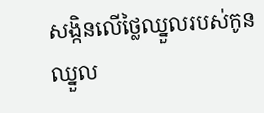សង្កិនលើថ្លៃឈ្នួលរបស់កូនឈ្នួល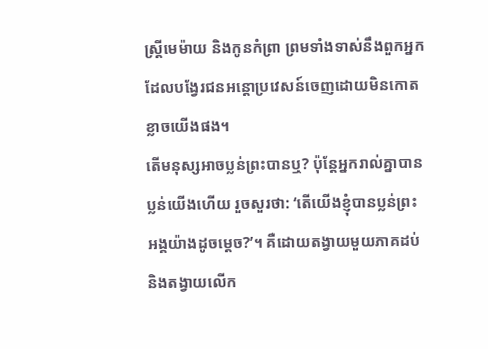ស្ត្រីមេម៉ាយ និងកូនកំព្រា ព្រមទាំងទាស់នឹងពួកអ្នកដែលបង្វែរជនអន្តោប្រវេសន៍ចេញដោយមិនកោតខ្លាចយើងផង។
តើមនុស្សអាចប្លន់ព្រះបានឬ? ប៉ុន្តែអ្នករាល់គ្នាបានប្លន់យើងហើយ រួចសួរថា: ‘តើយើងខ្ញុំបានប្លន់ព្រះអង្គយ៉ាងដូចម្ដេច?’។ គឺដោយតង្វាយមួយភាគដប់ និងតង្វាយលើក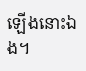ឡើងនោះឯង។